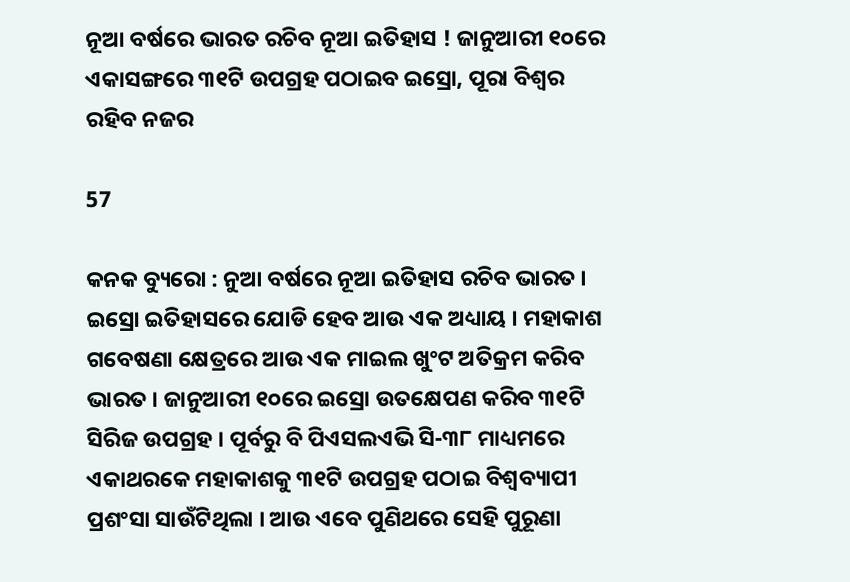ନୂଆ ବର୍ଷରେ ଭାରତ ରଚିବ ନୂଆ ଇତିହାସ ! ଜାନୁଆରୀ ୧୦ରେ ଏକାସଙ୍ଗରେ ୩୧ଟି ଉପଗ୍ରହ ପଠାଇବ ଇସ୍ରୋ, ପୂରା ବିଶ୍ୱର ରହିବ ନଜର

57

କନକ ବ୍ୟୁରୋ : ନୁଆ ବର୍ଷରେ ନୂଆ ଇତିହାସ ରଚିବ ଭାରତ । ଇସ୍ରୋ ଇତିହାସରେ ଯୋଡି ହେବ ଆଉ ଏକ ଅଧ୍ୟାୟ । ମହାକାଶ ଗବେଷଣା କ୍ଷେତ୍ରରେ ଆଉ ଏକ ମାଇଲ ଖୁଂଟ ଅତିକ୍ରମ କରିବ ଭାରତ । ଜାନୁଆରୀ ୧୦ରେ ଇସ୍ରୋ ଉତକ୍ଷେପଣ କରିବ ୩୧ଟି ସିରିଜ ଉପଗ୍ରହ । ପୂର୍ବରୁ ବି ପିଏସଲଏଭି ସି-୩୮ ମାଧ୍ୟମରେ ଏକାଥରକେ ମହାକାଶକୁ ୩୧ଟି ଉପଗ୍ରହ ପଠାଇ ବିଶ୍ୱବ୍ୟାପୀ ପ୍ରଶଂସା ସାଉଁଟିଥିଲା । ଆଉ ଏବେ ପୁଣିଥରେ ସେହି ପୁରୂଣା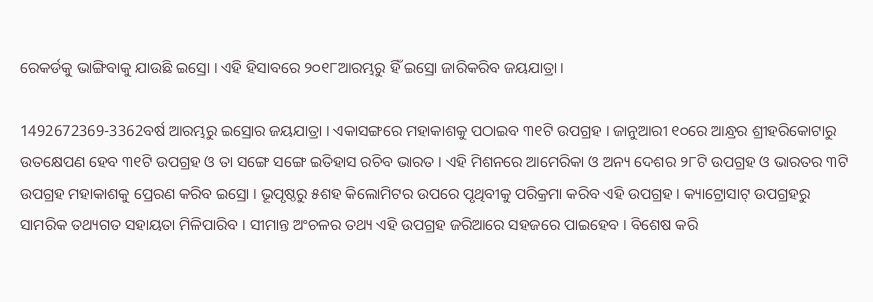ରେକର୍ଡକୁ ଭାଙ୍ଗିବାକୁ ଯାଉଛି ଇସ୍ରୋ । ଏହି ହିସାବରେ ୨୦୧୮ଆରମ୍ଭରୁ ହିଁ ଇସ୍ରୋ ଜାରିକରିବ ଜୟଯାତ୍ରା ।

1492672369-3362ବର୍ଷ ଆରମ୍ଭରୁ ଇସ୍ରୋର ଜୟଯାତ୍ରା । ଏକାସଙ୍ଗରେ ମହାକାଶକୁ ପଠାଇବ ୩୧ଟି ଉପଗ୍ରହ । ଜାନୁଆରୀ ୧୦ରେ ଆନ୍ଧ୍ରର ଶ୍ରୀହରିକୋଟାରୁ ଉତକ୍ଷେପଣ ହେବ ୩୧ଟି ଉପଗ୍ରହ ଓ ତା ସଙ୍ଗେ ସଙ୍ଗେ ଇତିହାସ ରଚିବ ଭାରତ । ଏହି ମିଶନରେ ଆମେରିକା ଓ ଅନ୍ୟ ଦେଶର ୨୮ଟି ଉପଗ୍ରହ ଓ ଭାରତର ୩ଟି ଉପଗ୍ରହ ମହାକାଶକୁ ପ୍ରେରଣ କରିବ ଇସ୍ରୋ । ଭୂପୃଷ୍ଠରୁ ୫ଶହ କିଲୋମିଟର ଉପରେ ପୃଥିବୀକୁ ପରିକ୍ରମା କରିବ ଏହି ଉପଗ୍ରହ । କ୍ୟାଟ୍ରୋସାଟ୍ ଉପଗ୍ରହରୁ ସାମରିକ ତଥ୍ୟଗତ ସହାୟତା ମିଳିପାରିବ । ସୀମାନ୍ତ ଅଂଚଳର ତଥ୍ୟ ଏହି ଉପଗ୍ରହ ଜରିଆରେ ସହଜରେ ପାଇହେବ । ବିଶେଷ କରି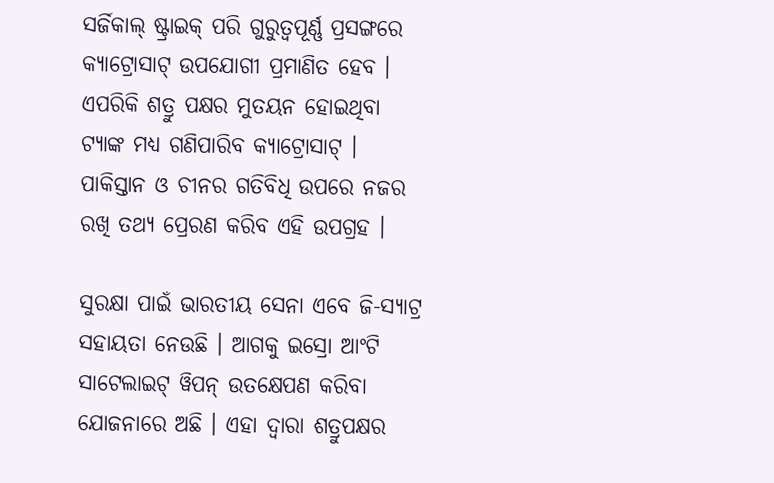ସର୍ଜିକାଲ୍ ଷ୍ଟ୍ରାଇକ୍ ପରି ଗୁରୁତ୍ୱପୂର୍ଣ୍ଣ ପ୍ରସଙ୍ଗରେ କ୍ୟାଟ୍ରୋସାଟ୍ ଉପଯୋଗୀ ପ୍ରମାଣିତ ହେବ । ଏପରିକି ଶତ୍ରୁ ପକ୍ଷର ମୁତୟନ ହୋଇଥିବା ଟ୍ୟାଙ୍କ ମଧ୍ୟ ଗଣିପାରିବ କ୍ୟାଟ୍ରୋସାଟ୍ । ପାକିସ୍ତାନ ଓ ଚୀନର ଗତିବିଧି ଉପରେ ନଜର ରଖି ତଥ୍ୟ ପ୍ରେରଣ କରିବ ଏହି ଉପଗ୍ରହ ।

ସୁରକ୍ଷା ପାଇଁ ଭାରତୀୟ ସେନା ଏବେ ଜି-ସ୍ୟାଟ୍ର ସହାୟତା ନେଉଛି । ଆଗକୁ ଇସ୍ରୋ ଆଂଟି ସାଟେଲାଇଟ୍ ୱିପନ୍ ଉତକ୍ଷେପଣ କରିବା ଯୋଜନାରେ ଅଛି । ଏହା ଦ୍ୱାରା ଶତ୍ରୁପକ୍ଷର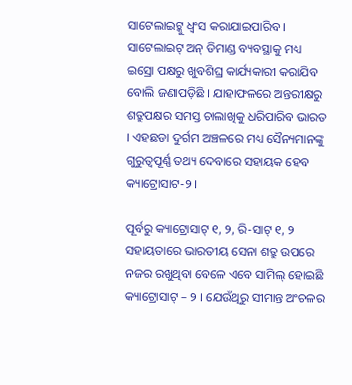ସାଟେଲାଇଟ୍କୁ ଧ୍ୱଂସ କରାଯାଇପାରିବ । ସାଟେଲାଇଟ୍ ଅନ୍ ଡିମାଣ୍ଡ ବ୍ୟବସ୍ଥାକୁ ମଧ୍ୟ ଇସ୍ରୋ ପକ୍ଷରୁ ଖୁବଶିଘ୍ର କାର୍ଯ୍ୟକାରୀ କରାଯିବ ବୋଲି ଜଣାପଡ଼ିଛି । ଯାହାଫଳରେ ଅନ୍ତରୀକ୍ଷରୁ ଶତ୍ରୁପକ୍ଷର ସମସ୍ତ ଚାଲାଖିକୁ ଧରିପାରିବ ଭାରତ । ଏହଛଡା ଦୁର୍ଗମ ଅଞ୍ଚଳରେ ମଧ୍ୟ ସୈନ୍ୟମାନଙ୍କୁ ଗୁରୁତ୍ୱପୂର୍ଣ୍ଣ ତଥ୍ୟ ଦେବାରେ ସହାୟକ ହେବ କ୍ୟାଟ୍ରୋସାଟ-୨ ।

ପୂର୍ବରୁ କ୍ୟାଟ୍ରୋସାଟ୍ ୧, ୨, ରି-ସାଟ୍ ୧, ୨ ସହାୟତାରେ ଭାରତୀୟ ସେନା ଶତ୍ରୁ ଉପରେ ନଜର ରଖୁଥିବା ବେଳେ ଏବେ ସାମିଲ୍ ହୋଇଛି କ୍ୟାଟ୍ରୋସାଟ୍ – ୨ । ଯେଉଁଥିରୁ ସୀମାନ୍ତ ଅଂଚଳର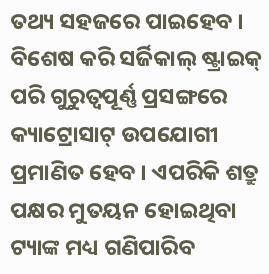ତଥ୍ୟ ସହଜରେ ପାଇହେବ । ବିଶେଷ କରି ସର୍ଜିକାଲ୍ ଷ୍ଟ୍ରାଇକ୍ ପରି ଗୁରୁତ୍ୱପୂର୍ଣ୍ଣ ପ୍ରସଙ୍ଗରେ କ୍ୟାଟ୍ରୋସାଟ୍ ଉପଯୋଗୀ ପ୍ରମାଣିତ ହେବ । ଏପରିକି ଶତ୍ରୁ ପକ୍ଷର ମୁତୟନ ହୋଇଥିବା ଟ୍ୟାଙ୍କ ମଧ୍ୟ ଗଣିପାରିବ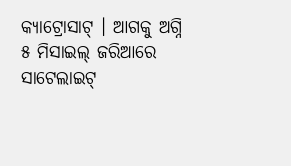କ୍ୟାଟ୍ରୋସାଟ୍ । ଆଗକୁ ଅଗ୍ନି ୫ ମିସାଇଲ୍ ଜରିଆରେ ସାଟେଲାଇଟ୍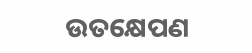ଉତକ୍ଷେପଣ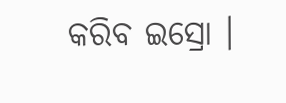କରିବ ଇସ୍ରୋ ।